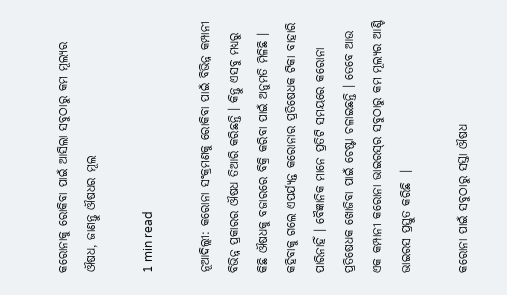କରୋନାକୁ ରୋକିବା ପାଇଁ ଆସିଲା ସବୁଠାରୁ କମ ମୂଲ୍ୟର ଔଷଧ, ଜାଣନ୍ତୁ ଔଷଧର ମୂଲ

1 min read

ନୂଆଦିଲ୍ଲୀ: କରୋନା ସଂକ୍ରମଣକୁ ରୋକିବା ପାଇଁ ବିଭିନ୍ନ କମ୍ପାନୀ ବିଭିନ୍ନ ପ୍ରକାରର ଔଷଧ ତିଆରି କରିଛନ୍ତି । କିନ୍ତୁ ଏସବୁ ମଧ୍ୟରୁ କିଛି ଔଷଧକୁ ବଜାରରେ ବିକ୍ରି କରିବା ପାଇଁ ଅନୁମତି ମିଳିଛି । କହିବାକୁ ଗଲେ ଏପର୍ଯ୍ୟନ୍ତ କରୋନାର ପ୍ରତିଷେଧକ ଟିକା ବାହାରି ପାରିନାହିଁ । ବୈଜ୍ଞାନିକ ମାନେ ପ୍ରତିଟି ସମୟରେ କରୋନା ପ୍ରତିଷେଧକ ଖୋଜିବା ପାଇଁ ଚେଷ୍ଟା ଚଳାଇଛନ୍ତି । ତେବେ ଆଉ ଏକ କମ୍ପାନୀ କରୋନା ଭାଇରସ୍‌ର ସବୁଠାରୁ କମ ମୂଲ୍ୟର ଆଣ୍ଟି ଭାଇରସ ପ୍ରସ୍ତୁତ କରିଛି  ।

କରୋନା ପାଇଁ ସବୁଠାରୁ ସସ୍ତା ଔଷଧ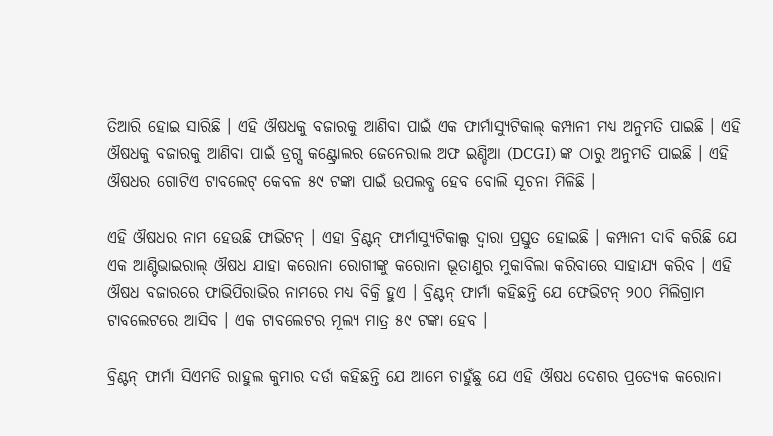ତିଆରି ହୋଇ ସାରିଛି । ଏହି ଔଷଧକୁ ବଜାରକୁ ଆଣିବା ପାଇଁ ଏକ ଫାର୍ମାସ୍ୟୁଟିକାଲ୍ କମ୍ପାନୀ ମଧ୍ୟ ଅନୁମତି ପାଇଛି । ଏହି ଔଷଧକୁ ବଜାରକୁ ଆଣିବା ପାଇଁ ଡ୍ରଗ୍ସ କଣ୍ଟ୍ରୋଲର ଜେନେରାଲ ଅଫ ଇଣ୍ଡିଆ (DCGI) ଙ୍କ ଠାରୁ ଅନୁମତି ପାଇଛି । ଏହି ଔଷଧର ଗୋଟିଏ ଟାବଲେଟ୍ କେବଳ ୫୯ ଟଙ୍କା ପାଇଁ ଉପଲବ୍ଧ ହେବ ବୋଲି ସୂଚନା ମିଳିଛି ।

ଏହି ଔଷଧର ନାମ ହେଉଛି ଫାଭିଟନ୍ । ଏହା ବ୍ରିଣ୍ଟନ୍ ଫାର୍ମାସ୍ୟୁଟିକାଲ୍ସ ଦ୍ୱାରା ପ୍ରସ୍ତୁତ ହୋଇଛି । କମ୍ପାନୀ ଦାବି କରିଛି ଯେ ଏକ ଆଣ୍ଟିଭାଇରାଲ୍ ଔଷଧ ଯାହା କରୋନା ରୋଗୀଙ୍କୁ କରୋନା ଭୂତାଣୁର ମୁକାବିଲା କରିବାରେ ସାହାଯ୍ୟ କରିବ । ଏହି ଔଷଧ ବଜାରରେ ଫାଭିପିରାଭିର ନାମରେ ମଧ୍ୟ ବିକ୍ରି ହୁଏ । ବ୍ରିଣ୍ଟନ୍ ଫାର୍ମା କହିଛନ୍ତି ଯେ ଫେଭିଟନ୍ ୨୦୦ ମିଲିଗ୍ରାମ ଟାବଲେଟରେ ଆସିବ । ଏକ ଟାବଲେଟର ମୂଲ୍ୟ ମାତ୍ର ୫୯ ଟଙ୍କା ହେବ ।

ବ୍ରିଣ୍ଟନ୍ ଫାର୍ମା ସିଏମଡି ରାହୁଲ କୁମାର ଦର୍ଡା କହିଛନ୍ତି ଯେ ଆମେ ଚାହୁଁଛୁ ଯେ ଏହି ଔଷଧ ଦେଶର ପ୍ରତ୍ୟେକ କରୋନା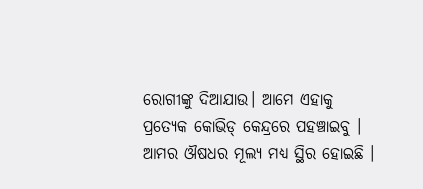ରୋଗୀଙ୍କୁ ଦିଆଯାଉ। ଆମେ ଏହାକୁ ପ୍ରତ୍ୟେକ କୋଭିଡ୍ କେନ୍ଦ୍ରରେ ପହଞ୍ଚାଇବୁ । ଆମର ଔଷଧର ମୂଲ୍ୟ ମଧ୍ୟ ସ୍ଥିର ହୋଇଛି ।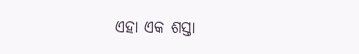ଏହା ଏକ ଶସ୍ତା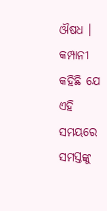ଔଷଧ । କମ୍ପାନୀ କହିଛି ଯେ ଏହି ସମୟରେ ସମସ୍ତଙ୍କୁ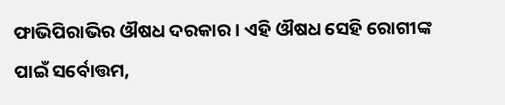ଫାଭିପିରାଭିର ଔଷଧ ଦରକାର । ଏହି ଔଷଧ ସେହି ରୋଗୀଙ୍କ ପାଇଁ ସର୍ବୋତ୍ତମ,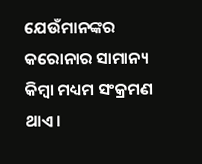ଯେଉଁମାନଙ୍କର କରୋନାର ସାମାନ୍ୟ କିମ୍ବା ମଧ୍ୟମ ସଂକ୍ରମଣ ଥାଏ ।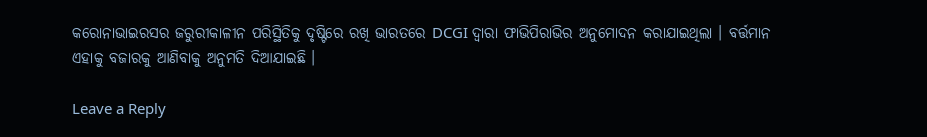କରୋନାଭାଇରସର ଜରୁରୀକାଳୀନ ପରିସ୍ଥିତିକୁ ଦୃଷ୍ଟିରେ ରଖି ଭାରତରେ DCGI ଦ୍ୱାରା ଫାଭିପିରାଭିର ଅନୁମୋଦନ କରାଯାଇଥିଲା । ବର୍ତ୍ତମାନ ଏହାକୁ ବଜାରକୁ ଆଣିବାକୁ ଅନୁମତି ଦିଆଯାଇଛି ।

Leave a Reply